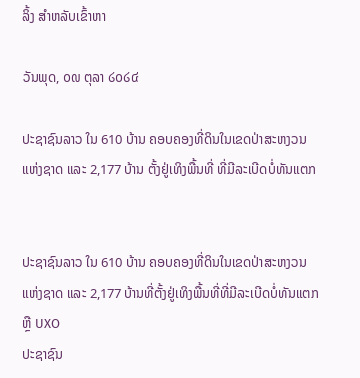ລິ້ງ ສຳຫລັບເຂົ້າຫາ

ວັນພຸດ, ໐໙ ຕຸລາ ໒໐໒໔

ປະຊາຊົນລາວ ໃນ 610 ບ້ານ ຄອບຄອງທີ່ດິນໃນເຂດປ່າສະຫງວນແຫ່ງຊາດ ແລະ 2,177 ບ້ານ ຕັ້ງຢູ່ເທິງພື້ນທີ່ ທີ່ມີລະເບີດບໍ່ທັນແຕກ


ປະຊາຊົນລາວ ໃນ 610 ບ້ານ ຄອບຄອງທີ່ດິນໃນເຂດປ່າສະຫງວນແຫ່ງຊາດ ແລະ 2,177 ບ້ານທີ່ຕັ້ງຢູ່ເທິງພື້ນທີ່ທີ່ມີລະເບີດບໍ່ທັນແຕກ ຫຼື UXO
ປະຊາຊົນ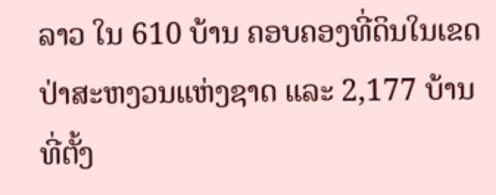ລາວ ໃນ 610 ບ້ານ ຄອບຄອງທີ່ດິນໃນເຂດປ່າສະຫງວນແຫ່ງຊາດ ແລະ 2,177 ບ້ານທີ່ຕັ້ງ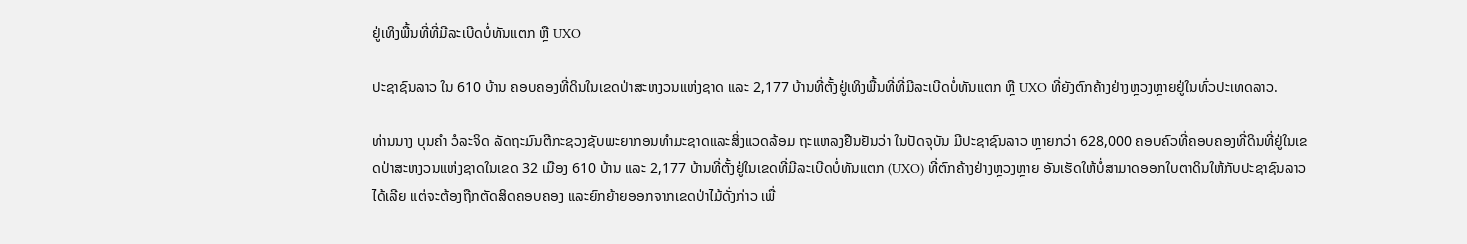ຢູ່ເທິງພື້ນທີ່ທີ່ມີລະເບີດບໍ່ທັນແຕກ ຫຼື UXO

ປະຊາຊົນລາວ ໃນ 610 ບ້ານ ຄອບຄອງທີ່ດິນໃນເຂດປ່າສະຫງວນແຫ່ງຊາດ ແລະ 2,177 ບ້ານທີ່ຕັ້ງຢູ່ເທິງພື້ນທີ່ທີ່ມີລະເບີດບໍ່ທັນແຕກ ຫຼື UXO ທີ່ຍັງຕົກຄ້າງຢ່າງຫຼວງຫຼາຍຢູ່ໃນທົ່ວປະເທດລາວ.

ທ່ານນາງ ບຸນຄຳ ວໍລະຈິດ ລັດຖະມົນຕີກະຊວງຊັບພະຍາກອນທຳມະຊາດແລະສິ່ງແວດລ້ອມ ຖະແຫລງຢືນຢັນວ່າ ໃນປັດຈຸບັນ ມີປະຊາຊົນລາວ ຫຼາຍກວ່າ 628,000 ຄອບຄົວທີ່ຄອບຄອງທີ່ດິນທີ່ຢູ່ໃນເຂດປ່າສະຫງວນແຫ່ງຊາດໃນເຂດ 32 ເມືອງ 610 ບ້ານ ແລະ 2,177 ບ້ານທີ່ຕັ້ງຢູ່ໃນເຂດທີ່ມີລະເບີດບໍ່ທັນແຕກ (UXO) ທີ່ຕົກຄ້າງຢ່າງຫຼວງຫຼາຍ ອັນເຮັດໃຫ້ບໍ່ສາມາດອອກໃບຕາດິນໃຫ້ກັບປະຊາຊົນລາວ ໄດ້ເລີຍ ແຕ່ຈະຕ້ອງຖືກຕັດສິດຄອບຄອງ ແລະຍົກຍ້າຍອອກຈາກເຂດປ່າໄມ້ດັ່ງກ່າວ ເພື່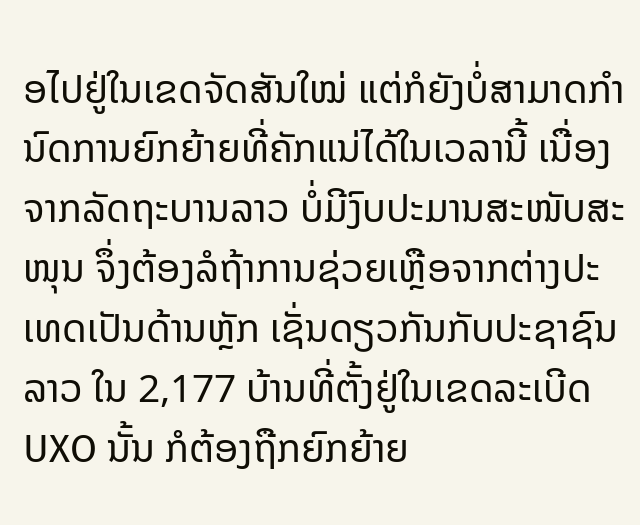ອໄປຢູ່ໃນເຂດຈັດສັນໃໝ່ ແຕ່ກໍຍັງບໍ່ສາມາດກຳນົດການຍົກຍ້າຍທີ່ຄັກແນ່ໄດ້ໃນເວລານີ້ ເນື່ອງຈາກລັດຖະບານລາວ ບໍ່ມີງົບປະມານສະໜັບສະໜຸນ ຈຶ່ງຕ້ອງລໍຖ້າການຊ່ວຍເຫຼືອຈາກຕ່າງປະເທດເປັນດ້ານຫຼັກ ເຊັ່ນດຽວກັນກັບປະຊາຊົນລາວ ໃນ 2,177 ບ້ານທີ່ຕັ້ງຢູ່ໃນເຂດລະເບີດ UXO ນັ້ນ ກໍຕ້ອງຖືກຍົກຍ້າຍ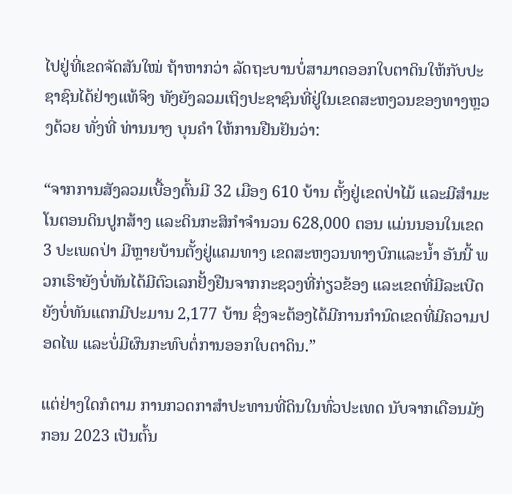ໄປຢູ່ທີ່ເຂດຈັດສັນໃໝ່ ຖ້າຫາກວ່າ ລັດຖະບານບໍ່ສາມາດອອກໃບຕາດິນໃຫ້ກັບປະຊາຊົນໄດ້ຢ່າງແທ້ຈິງ ທັງຍັງລວມເຖິງປະຊາຊົນທີ່ຢູ່ໃນເຂດສະຫງວນຂອງທາງຫຼວງດ້ວຍ ທັ່ງທີ່ ທ່ານນາງ ບຸນຄຳ ໃຫ້ການຢືນຢັນວ່າ:

“ຈາກການສັງລວມເບື້ອງຕົ້ນມີ 32 ເມືອງ 610 ບ້ານ ຕັ້ງຢູ່ເຂດປ່າໄມ້ ແລະມີສຳມະໂນຕອນດິນປູກສ້າງ ແລະດິນກະສິກຳຈຳນວນ 628,000 ຕອນ ແມ່ນນອນໃນເຂດ 3 ປະເພດປ່າ ມີຫຼາຍບ້ານຕັ້ງຢູ່ແຄມທາງ ເຂດສະຫງວນທາງບົກແລະນ້ຳ ອັນນີ້ ພວກເຮົາຍັງບໍ່ທັນໄດ້ມີຕົວເລກຢັ້ງຢືນຈາກກະຊວງທີ່ກ່ຽວຂ້ອງ ແລະເຂດທີ່ມີລະເບີດຍັງບໍ່ທັນແຕກມີປະມານ 2,177 ບ້ານ ຊຶ່ງຈະຕ້ອງໄດ້ມີການກຳນົດເຂດທີ່ມີຄວາມປອດໄພ ແລະບໍ່ມີຜົນກະທົບຕໍ່ການອອກໃບຕາດິນ.”

ແຕ່ຢ່າງໃດກໍຕາມ ການກວດກາສຳປະທານທີ່ດິນໃນທົ່ວປະເທດ ນັບຈາກເດືອນມັງກອນ 2023 ເປັນຕົ້ນ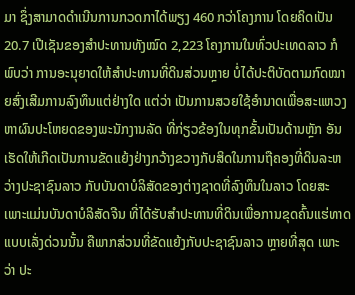ມາ ຊຶ່ງສາມາດດຳເນີນການກວດກາໄດ້ພຽງ 460 ກວ່າໂຄງການ ໂດຍຄິດເປັນ 20.7 ເປີເຊັນຂອງສຳປະທານທັງໝົດ 2,223 ໂຄງການໃນທົ່ວປະເທດລາວ ກໍພົບວ່າ ການອະນຸຍາດໃຫ້ສຳປະທານທີ່ດິນສ່ວນຫຼາຍ ບໍ່ໄດ້ປະຕິບັດຕາມກົດໝາຍສົ່ງເສີມການລົງທຶນແຕ່ຢ່າງໃດ ແຕ່ວ່າ ເປັນການສວຍໃຊ້ອຳນາດເພື່ອສະແຫວງຫາຜົນປະໂຫຍດຂອງພະນັກງານລັດ ທີ່ກ່ຽວຂ້ອງໃນທຸກຂັ້ນເປັນດ້ານຫຼັກ ອັນເຮັດໃຫ້ເກີດເປັນການຂັດແຍ້ງຢ່າງກວ້າງຂວາງກັບສິດໃນການຖືຄອງທີ່ດິນລະຫວ່າງປະຊາຊົນລາວ ກັບບັນດາບໍລິສັດຂອງຕ່າງຊາດທີ່ລົງທຶນໃນລາວ ໂດຍສະເພາະແມ່ນບັນດາບໍລິສັດຈີນ ທີ່ໄດ້ຮັບສຳປະທານທີ່ດິນເພື່ອການຂຸດຄົ້ນແຮ່ທາດແບບເລັ່ງດ່ວນນັ້ນ ຄືພາກສ່ວນທີ່ຂັດແຍ້ງກັບປະຊາຊົນລາວ ຫຼາຍທີ່ສຸດ ເພາະວ່າ ປະ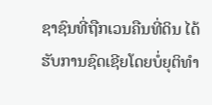ຊາຊົນທີ່ຖືກເວນຄືນທີ່ດິນ ໄດ້ຮັບການຊົດເຊີຍໂດຍບໍ່ຍຸຕິທຳ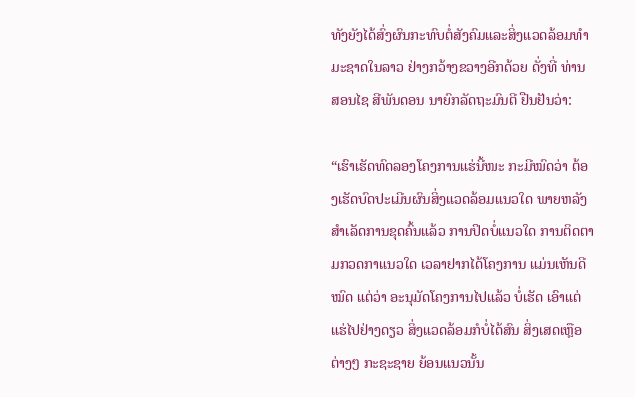ທັງຍັງໄດ້ສົ່ງຜົນກະທົບຕໍ່ສັງຄົມແລະສິ່ງແວດລ້ອມທຳມະຊາດໃນລາວ ຢ່າງກວ້າງຂວາງອີກດ້ວຍ ດັ່ງທີ່ ທ່ານ ສອນໄຊ ສີພັນດອນ ນາຍົກລັດຖະມົນຕີ ຢືນຢັນວ່າ:

“ເຮົາເຮັດທົດລອງໂຄງການແຮ່ນີ້ໜະ ກະມີໝົດວ່າ ຕ້ອງເຮັດບົດປະເມີນຜົນສິ່ງແວດລ້ອມແນວໃດ ພາຍຫລັງສຳເລັດການຂຸດຄົ້ນແລ້ວ ການປິດບໍ່ແນວໃດ ການຕິດຕາມກວດກາແນວໃດ ເວລາຢາກໄດ້ໂຄງການ ແມ່ນເຫັນດີໝົດ ແຕ່ວ່າ ອະນຸມັດໂຄງການໄປແລ້ວ ບໍ່ເຮັດ ເອົາແຕ່ແຮ່ໄປຢ່າງດຽວ ສິ່ງແວດລ້ອມກໍບໍ່ໄດ້ສົນ ສິ່ງເສດເຫຼືອຕ່າງໆ ກະຊະຊາຍ ຍ້ອນແນວນັ້ນ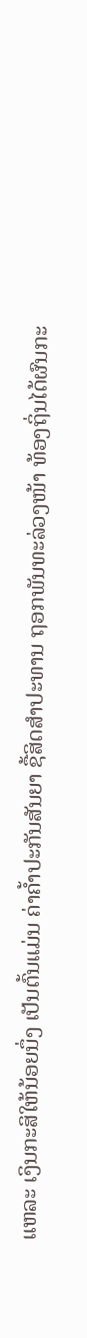ແຫລະ ເງິນກະສິໃຫ້ນ້ອຍນຶ່ງ ເປັນຕົ້ນແມ່ນ ຄ່າຄ້ຳປະກັນສັນຍາ ຊື້ສິດສຳປະທານ ຖອກພັນທະລ່ວງໜ້າ ທ້ອງຖິ່ນໄດ້ຜົນກະ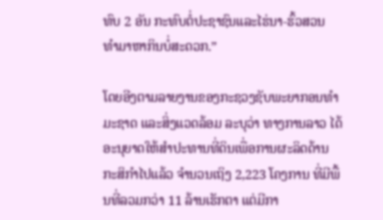ທົບ 2 ອັນ ກະທົບຕໍ່ປະຊາຊົນແລະໄຮ່ນາ-ຮົ້ວສວນ ທຳມາຫາກິນບໍ່ສະດວກ.”

ໂດຍອີງຕາມລາຍງານຂອງກະຊວງຊັບພະຍາກອນທຳມະຊາດ ແລະສິ່ງແວດລ້ອມ ລະບຸວ່າ ທາງການລາວ ໄດ້ອະນຸຍາດໃຫ້ສຳປະທານທີ່ດິນເພື່ອການຜະລິດດ້ານກະສິກຳໄປແລ້ວ ຈຳນວນເຖິງ 2,223 ໂຄງການ ທີ່ມີພື້ນທີ່ລວມກວ່າ 11 ລ້ານເຮັກຕາ ແຕ່ມີກາ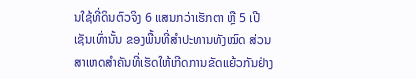ນໃຊ້ທີ່ດິນຕົວຈິງ 6 ແສນກວ່າເຮັກຕາ ຫຼື 5 ເປີເຊັນເທົ່ານັ້ນ ຂອງພື້ນທີ່ສຳປະທານທັງໝົດ ສ່ວນສາເຫດສຳຄັນທີ່ເຮັດໃຫ້ເກີດການຂັດແຍ້ວກັນຢ່າງ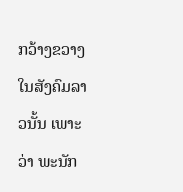ກວ້າງຂວາງໃນສັງຄົມລາວນັ້ນ ເພາະວ່າ ພະນັກ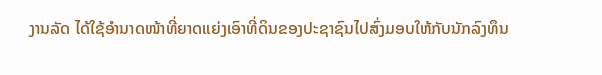ງານລັດ ໄດ້ໃຊ້ອຳນາດໜ້າທີ່ຍາດແຍ່ງເອົາທີ່ດິນຂອງປະຊາຊົນໄປສົ່ງມອບໃຫ້ກັບນັກລົງທຶນ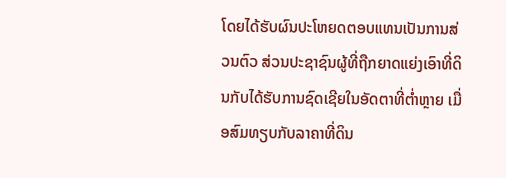ໂດຍໄດ້ຮັບຜົນປະໂຫຍດຕອບແທນເປັນການສ່ວນຕົວ ສ່ວນປະຊາຊົນຜູ້ທີ່ຖືກຍາດແຍ່ງເອົາທີ່ດິນກັບໄດ້ຮັບການຊົດເຊີຍໃນອັດຕາທີ່ຕ່ຳຫຼາຍ ເມື່ອສົມທຽບກັບລາຄາທີ່ດິນ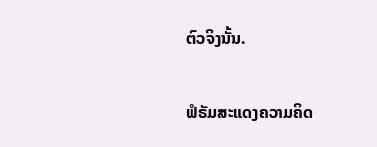ຕົວຈິງນັ້ນ.

ຟໍຣັມສະແດງຄວາມຄິດ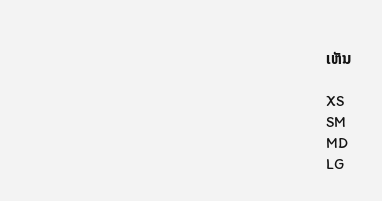ເຫັນ

XS
SM
MD
LG